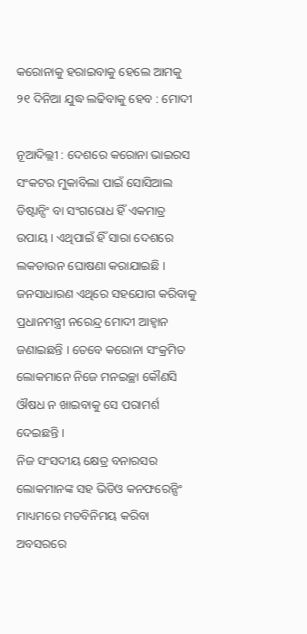କରୋନାକୁ ହରାଇବାକୁ ହେଲେ ଆମକୁ ୨୧ ଦିନିଆ ଯୁଦ୍ଧ ଲଢିବାକୁ ହେବ : ମୋଦୀ

ନୂଆଦିଲ୍ଲୀ : ଦେଶରେ କରୋନା ଭାଇରସ ସଂକଟର ମୁକାବିଲା ପାଇଁ ସୋସିଆଲ ଡିଷ୍ଟାନ୍ସିଂ ବା ସଂଗରୋଧ ହିଁ ଏକମାତ୍ର ଉପାୟ । ଏଥିପାଇଁ ହିଁ ସାରା ଦେଶରେ ଲକଡାଉନ ଘୋଷଣା କରାଯାଇଛି । ଜନସାଧାରଣ ଏଥିରେ ସହଯୋଗ କରିବାକୁ ପ୍ରଧାନମନ୍ତ୍ରୀ ନରେନ୍ଦ୍ର ମୋଦୀ ଆହ୍ୱାନ ଜଣାଇଛନ୍ତି । ତେବେ କରୋନା ସଂକ୍ରମିତ ଲୋକମାନେ ନିଜେ ମନଇଚ୍ଛା କୌଣସି ଔଷଧ ନ ଖାଇବାକୁ ସେ ପରାମର୍ଶ ଦେଇଛନ୍ତି ।
ନିଜ ସଂସଦୀୟ କ୍ଷେତ୍ର ବନାରସର ଲୋକମାନଙ୍କ ସହ ଭିଡିଓ କନଫରେନ୍ସିଂ ମାଧ୍ୟମରେ ମତବିନିମୟ କରିବା ଅବସରରେ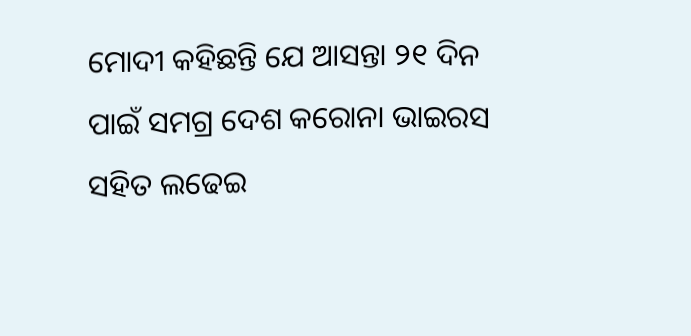ମୋଦୀ କହିଛନ୍ତି ଯେ ଆସନ୍ତା ୨୧ ଦିନ ପାଇଁ ସମଗ୍ର ଦେଶ କରୋନା ଭାଇରସ ସହିତ ଲଢେଇ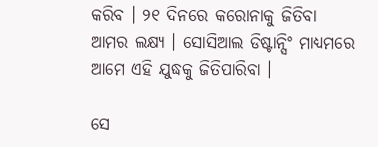କରିବ । ୨୧ ଦିନରେ କରୋନାକୁ ଜିତିବା ଆମର ଲକ୍ଷ୍ୟ । ସୋସିଆଲ ଡିଷ୍ଟାନ୍ସିଂ ମାଧ୍ୟମରେ ଆମେ ଏହି ଯୁଦ୍ଧକୁ ଜିତିପାରିବା ।

ସେ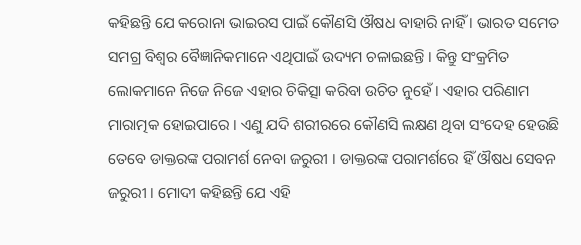କହିଛନ୍ତି ଯେ କରୋନା ଭାଇରସ ପାଇଁ କୌଣସି ଔଷଧ ବାହାରି ନାହିଁ । ଭାରତ ସମେତ ସମଗ୍ର ବିଶ୍ୱର ବୈଜ୍ଞାନିକମାନେ ଏଥିପାଇଁ ଉଦ୍ୟମ ଚଳାଇଛନ୍ତି । କିନ୍ତୁ ସଂକ୍ରମିତ ଲୋକମାନେ ନିଜେ ନିଜେ ଏହାର ଚିକିତ୍ସା କରିବା ଉଚିତ ନୁହେଁ । ଏହାର ପରିଣାମ ମାରାତ୍ମକ ହୋଇପାରେ । ଏଣୁ ଯଦି ଶରୀରରେ କୌଣସି ଲକ୍ଷଣ ଥିବା ସଂଦେହ ହେଉଛି ତେବେ ଡାକ୍ତରଙ୍କ ପରାମର୍ଶ ନେବା ଜରୁରୀ । ଡାକ୍ତରଙ୍କ ପରାମର୍ଶରେ ହିଁ ଔଷଧ ସେବନ ଜରୁରୀ । ମୋଦୀ କହିଛନ୍ତି ଯେ ଏହି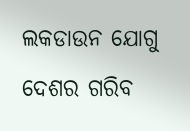ଲକଡାଉନ ଯୋଗୁ ଦେଶର ଗରିବ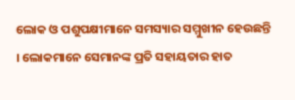ଲୋକ ଓ ପଶୁପକ୍ଷୀମାନେ ସମସ୍ୟାର ସମ୍ମୁଖୀନ ହେଉଛନ୍ତି । ଲୋକମାନେ ସେମାନଙ୍କ ପ୍ରତି ସହାୟତାର ହାତ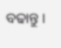ବଢାନ୍ତୁ ।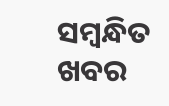ସମ୍ବନ୍ଧିତ ଖବର